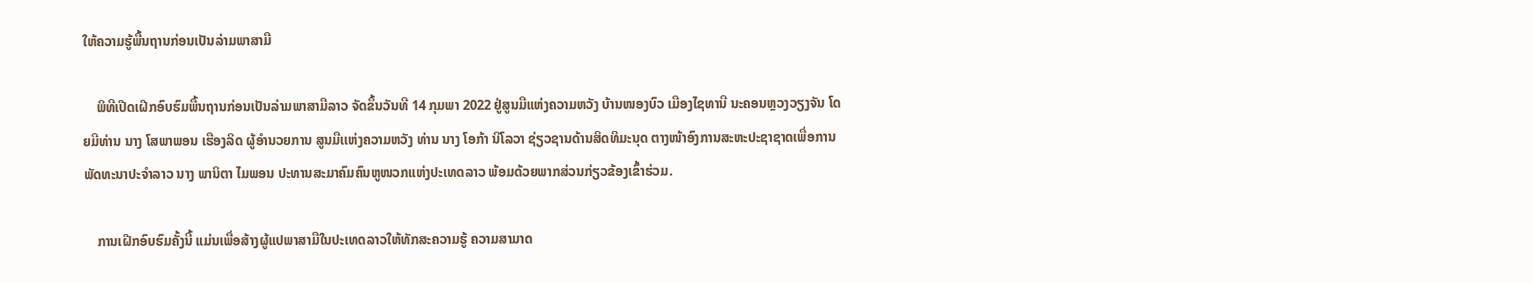ໃຫ້ຄວາມຮູ້ພື້ນຖານກ່ອນເປັນລ່າມພາສາມື

    ພິທີເປີດເຝີກອົບຮົມພື້ນຖານກ່ອນເປັນລ່າມພາສາມືລາວ ຈັດຂຶ້ນວັນທີ 14 ກຸມພາ 2022 ຢູ່ສູນມືແຫ່ງຄວາມຫວັງ ບ້ານໜອງບົວ ເມືອງໄຊທານີ ນະຄອນຫຼວງວຽງຈັນ ໂດຍມີທ່ານ ນາງ ໂສພາພອນ ເຮືອງລິດ ຜູ້ອຳນວຍການ ສູນມືເເຫ່ງຄວາມຫວັງ ທ່ານ ນາງ ໂອກ້າ ນິໂລວາ ຊ່ຽວຊານດ້ານສິດທິມະນຸດ ຕາງໜ້າອົງການສະຫະປະຊາຊາດເພື່ອການພັດທະນາປະຈໍາລາວ ນາງ ພານິຕາ ໄມພອນ ປະທານສະມາຄົມຄົນຫູໜວກແຫ່ງປະເທດລາວ ພ້ອມດ້ວຍພາກສ່ວນກ່ຽວຂ້ອງເຂົ້າຮ່ວມ.

    ການເຝີກອົບຮົມຄັ້ງນີ້ ແມ່ນເພື່ອສ້າງຜູ້ແປພາສາມືໃນປະເທດລາວໃຫ້ທັກສະຄວາມຮູ້ ຄວາມສາມາດ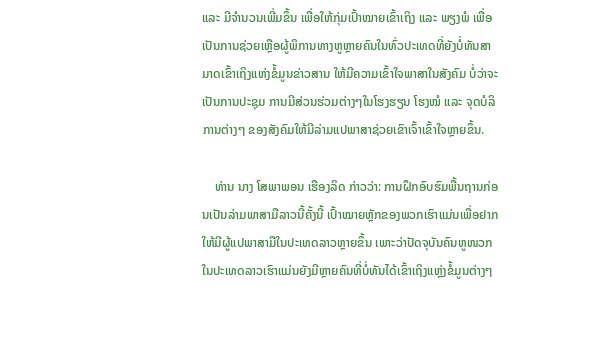ແລະ ມີຈຳນວນເພີ່ມຂຶ້ນ ເພື່ອໃຫ້ກຸ່ມເປົ້າໝາຍເຂົ້າເຖິງ ແລະ ພຽງພໍ ເພື່ອເປັນການຊ່ວຍເຫຼືອຜູ້ພິການທາງຫູຫຼາຍຄົນໃນທົ່ວປະເທດທີ່ຍັງບໍ່ທັນສາມາດເຂົ້າເຖິງແຫ່ງຂໍ້ມູນຂ່າວສານ ໃຫ້ມີຄວາມເຂົ້າໃຈພາສາໃນສັງຄົມ ບໍ່ວ່າຈະເປັນການປະຊຸມ ການມີສ່ວນຮ່ວມຕ່າງໆໃນໂຮງຮຽນ ໂຮງໝໍ ແລະ ຈຸດບໍລິການຕ່າງໆ ຂອງສັງຄົມໃຫ້ມີລ່າມແປພາສາຊ່ວຍເຂົາເຈົ້າເຂົ້າໃຈຫຼາຍຂຶ້ນ.

    ທ່ານ ນາງ ໂສພາພອນ ເຮືອງລິດ ກ່າວວ່າ: ການຝຶກອົບຮົມພື້ນຖານກ່ອນເປັນລ່າມພາສາມືລາວນີ້ຄັ້ງນີ້ ເປົ້າໝາຍຫຼັກຂອງພວກເຮົາແມ່ນເພື່ອຢາກໃຫ້ມີຜູ້ແປພາສາມືໃນປະເທດລາວຫຼາຍຂຶ້ນ ເພາະວ່າປັດຈຸບັນຄົນຫູໜວກໃນປະເທດລາວເຮົາແມ່ນຍັງມີຫຼາຍຄົນທີ່ບໍ່ທັນໄດ້ເຂົ້າເຖິງແຫ່ຼງຂໍ້ມູນຕ່າງໆ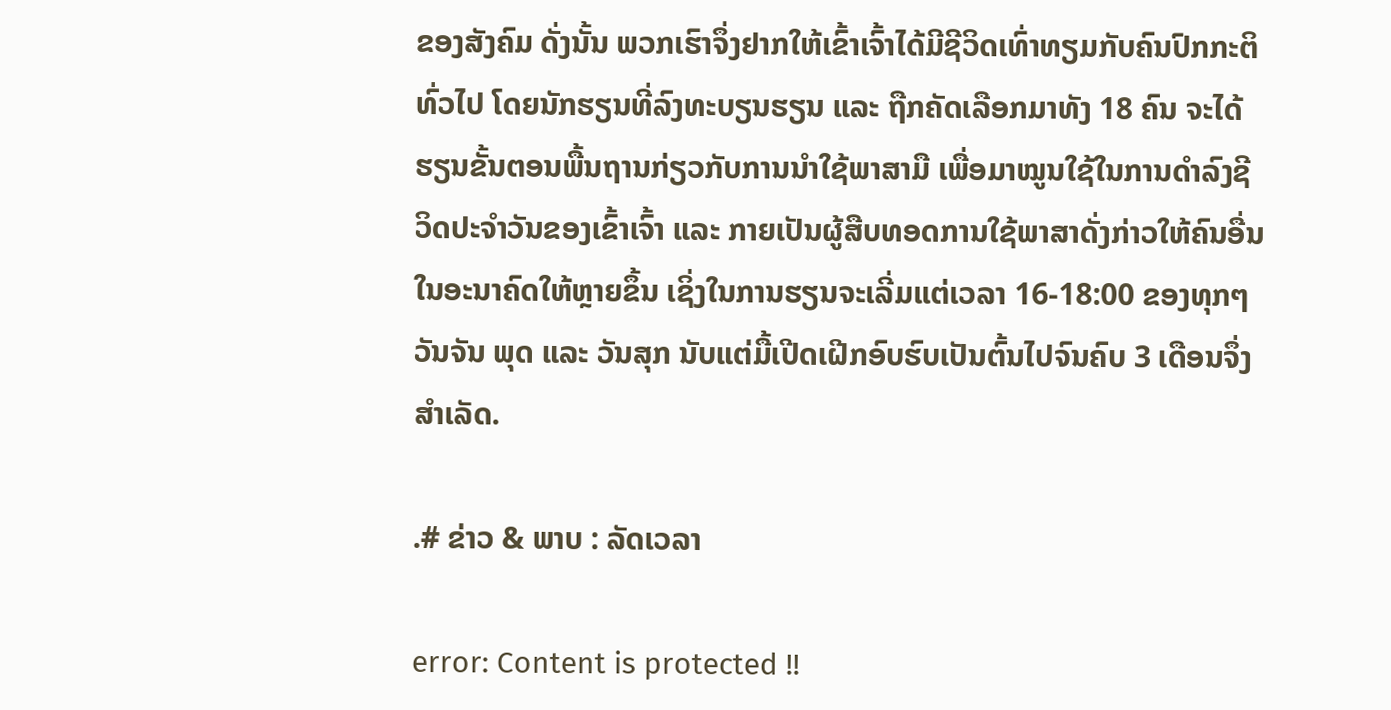ຂອງສັງຄົມ ດັ່ງນັ້ນ ພວກເຮົາຈຶ່ງຢາກໃຫ້ເຂົ້າເຈົ້າໄດ້ມີຊີວິດເທົ່າທຽມກັບຄົນປົກກະຕິທົ່ວໄປ ໂດຍນັກຮຽນທີ່ລົງທະບຽນຮຽນ ແລະ ຖືກຄັດເລືອກມາທັງ 18 ຄົນ ຈະໄດ້ຮຽນຂັ້ນຕອນພື້ນຖານກ່ຽວກັບການນຳໃຊ້ພາສາມື ເພື່ອມາໝູນໃຊ້ໃນການດຳລົງຊີວິດປະຈຳວັນຂອງເຂົ້າເຈົ້າ ແລະ ກາຍເປັນຜູ້ສືບທອດການໃຊ້ພາສາດັ່ງກ່າວໃຫ້ຄົນອື່ນໃນອະນາຄົດໃຫ້ຫຼາຍຂຶ້ນ ເຊິ່ງໃນການຮຽນຈະເລີ່ມແຕ່ເວລາ 16-18:00 ຂອງທຸກໆວັນຈັນ ພຸດ ແລະ ວັນສຸກ ນັບແຕ່ມື້ເປີດເຝີກອົບຮົບເປັນຕົ້ນໄປຈົນຄົບ 3 ເດືອນຈຶ່ງສຳເລັດ.

.# ຂ່າວ & ພາບ : ລັດເວລາ

error: Content is protected !!